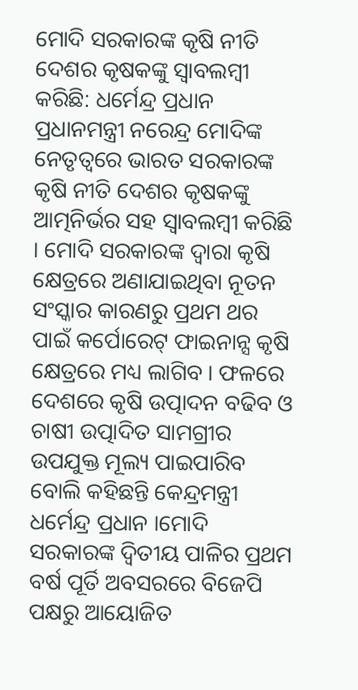ମୋଦି ସରକାରଙ୍କ କୃଷି ନୀତି ଦେଶର କୃଷକଙ୍କୁ ସ୍ୱାବଲମ୍ବୀ କରିଛି: ଧର୍ମେନ୍ଦ୍ର ପ୍ରଧାନ
ପ୍ରଧାନମନ୍ତ୍ରୀ ନରେନ୍ଦ୍ର ମୋଦିଙ୍କ ନେତୃତ୍ୱରେ ଭାରତ ସରକାରଙ୍କ କୃଷି ନୀତି ଦେଶର କୃଷକଙ୍କୁ ଆତ୍ମନିର୍ଭର ସହ ସ୍ୱାବଲମ୍ବୀ କରିଛି । ମୋଦି ସରକାରଙ୍କ ଦ୍ୱାରା କୃଷି କ୍ଷେତ୍ରରେ ଅଣାଯାଇଥିବା ନୂତନ ସଂସ୍କାର କାରଣରୁ ପ୍ରଥମ ଥର ପାଇଁ କର୍ପୋରେଟ୍ ଫାଇନାନ୍ସ କୃଷି କ୍ଷେତ୍ରରେ ମଧ୍ୟ ଲାଗିବ । ଫଳରେ ଦେଶରେ କୃଷି ଉତ୍ପାଦନ ବଢିବ ଓ ଚାଷୀ ଉତ୍ପାଦିତ ସାମଗ୍ରୀର ଉପଯୁକ୍ତ ମୂଲ୍ୟ ପାଇପାରିବ ବୋଲି କହିଛନ୍ତି କେନ୍ଦ୍ରମନ୍ତ୍ରୀ ଧର୍ମେନ୍ଦ୍ର ପ୍ରଧାନ ।ମୋଦି ସରକାରଙ୍କ ଦ୍ୱିତୀୟ ପାଳିର ପ୍ରଥମ ବର୍ଷ ପୂର୍ତି ଅବସରରେ ବିଜେପି ପକ୍ଷରୁ ଆୟୋଜିତ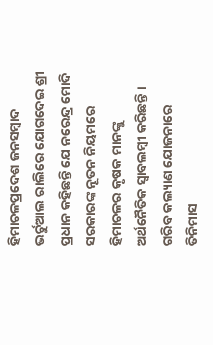ହିମାଚଳପ୍ରଦେଶ ଜନସମ୍ବାଦ ଭର୍ଚୁଆଲ ରାଲିରେ ଯୋଗଦେଇ ଶ୍ରୀ ପ୍ରଧାନ କହିଛନ୍ତି ଯେ ନରେନ୍ଦ୍ର ମୋଦି ସରକାରଙ୍କ ନୂତନ ନିୟମରେ ହିମାଚଳର କୃଷକ ମାନଙ୍କୁ ଅର୍ଥନୈତିକ ସ୍ୱାବଲମ୍ବୀ କରିଛନ୍ତି । ଗରିବ କଲ୍ୟାଣ ଯୋଜନାରେ ତିନିମାସ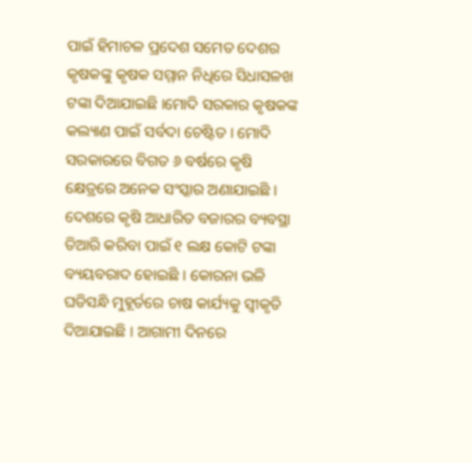ପାଇଁ ହିମାଚଳ ପ୍ରଦେଶ ସମେତ ଦେଶର କୃଷକଙ୍କୁ କୃଷକ ସମ୍ମାନ ନିଧିରେ ସିଧାସଳଖ ଟଙ୍କା ଦିଆଯାଇଛି ।ମୋଦି ସରକାର କୃଷକଙ୍କ କଲ୍ୟାଣ ପାଇଁ ସର୍ବଦା ଚେଷ୍ଟିତ । ମୋଦି ସରକାରରେ ବିଗତ ୬ ବର୍ଷରେ କୃଷି କ୍ଷେତ୍ରରେ ଅନେକ ସଂସ୍କାର ଅଣାଯାଇଛି । ଦେଶରେ କୃଷି ଆଧାରିତ ବଜାରର ବ୍ୟବସ୍ଥା ତିଆରି କରିବା ପାଇଁ ୧ ଲକ୍ଷ କୋଟି ଟଙ୍କା ବ୍ୟୟବରାଦ ହୋଇଛି । କୋରନା ଭଳି ଘଡିସନ୍ଧି ମୁହୂର୍ତରେ ଚାଷ କାର୍ଯ୍ୟକୁ ସ୍ୱୀକୃତି ଦିଆଯାଇଛି । ଆଗାମୀ ଦିନରେ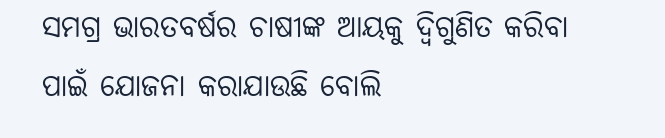ସମଗ୍ର ଭାରତବର୍ଷର ଚାଷୀଙ୍କ ଆୟକୁ ଦ୍ୱିଗୁଣିତ କରିବା ପାଇଁ ଯୋଜନା କରାଯାଉଛି ବୋଲି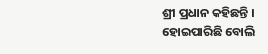ଶ୍ରୀ ପ୍ରଧାନ କହିଛନ୍ତି ।
ହୋଇପାରିଛି ବୋଲି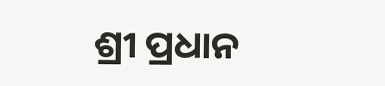ଶ୍ରୀ ପ୍ରଧାନ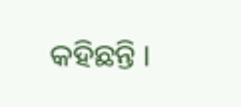କହିଛନ୍ତି ।